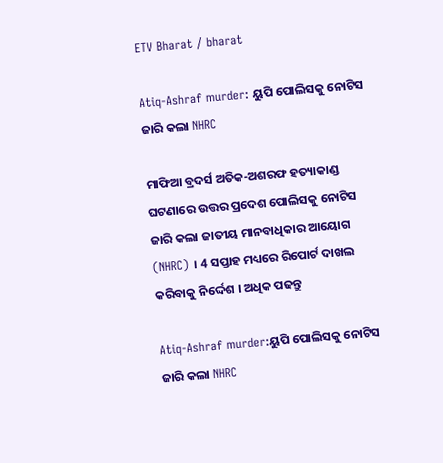ETV Bharat / bharat

Atiq-Ashraf murder: ୟୁପି ପୋଲିସକୁ ନୋଟିସ ଜାରି କଲା NHRC

ମାଫିଆ ବ୍ରଦର୍ସ ଅତିକ-ଅଶରଫ ହତ୍ୟାକାଣ୍ଡ ଘଟଣାରେ ଉତ୍ତର ପ୍ରଦେଶ ପୋଲିସକୁ ନୋଟିସ ଜାରି କଲା ଜାତୀୟ ମାନବାଧିକାର ଆୟୋଗ (NHRC) । 4 ସପ୍ତାହ ମଧ୍ୟରେ ରିପୋର୍ଟ ଦାଖଲ କରିବାକୁ ନିର୍ଦ୍ଦେଶ । ଅଧିକ ପଢନ୍ତୁ

Atiq-Ashraf murder:ୟୁପି ପୋଲିସକୁ ନୋଟିସ ଜାରି କଲା NHRC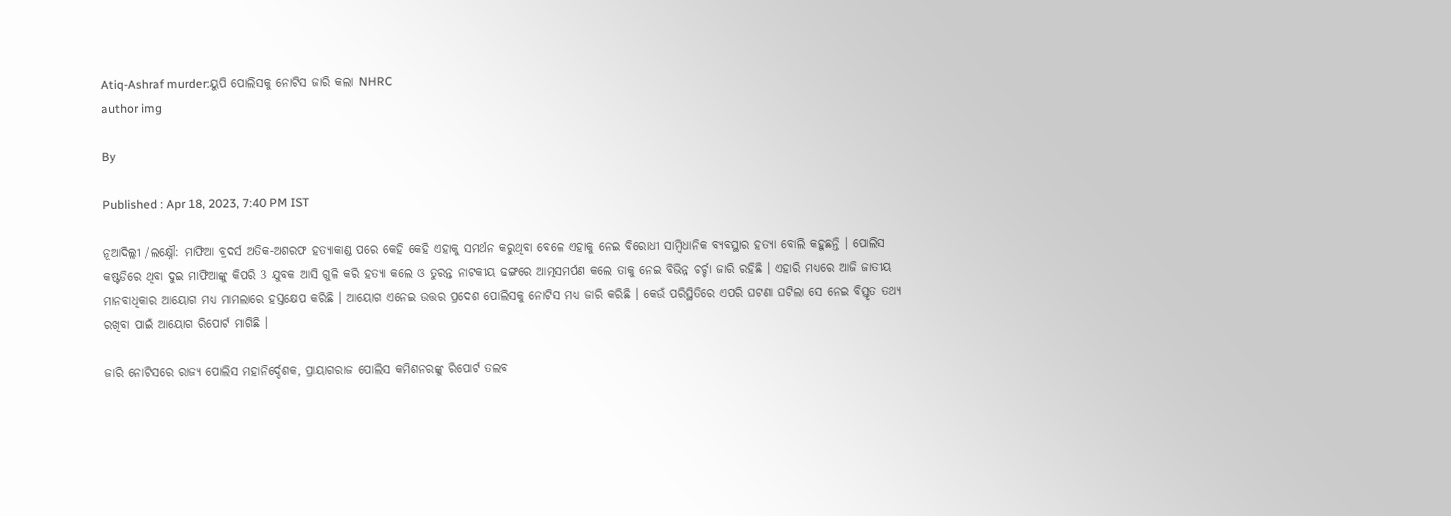Atiq-Ashraf murder:ୟୁପି ପୋଲିସକୁ ନୋଟିସ ଜାରି କଲା NHRC
author img

By

Published : Apr 18, 2023, 7:40 PM IST

ନୂଆଦିଲ୍ଲୀ /ଲକ୍ଷ୍ନୌ: ମାଫିଆ ବ୍ରଦର୍ସ ଅତିକ-ଅଶରଫ ହତ୍ୟାକାଣ୍ଡ ପରେ କେହି କେହି ଏହାକୁ ସମର୍ଥନ କରୁଥିବା ବେଳେ ଏହାକୁ ନେଇ ବିରୋଧୀ ସାମ୍ବିଧାନିକ ବ୍ୟବସ୍ଥାର ହତ୍ୟା ବୋଲି କହୁଛନ୍ତି । ପୋଲିସ କଷ୍ଟଡିରେ ଥିବା ଦୁଇ ମାଫିଆଙ୍କୁ କିପରି 3 ଯୁବକ ଆସି ଗୁଳି କରି ହତ୍ୟା କଲେ ଓ ତୁରନ୍ତ ନାଟକୀୟ ଢଙ୍ଗରେ ଆତ୍ମସମର୍ପଣ କଲେ ତାକୁ ନେଇ ବିଭିନ୍ନ ଚର୍ଚ୍ଚା ଜାରି ରହିଛି । ଏହାରି ମଧ୍ୟରେ ଆଜି ଜାତୀୟ ମାନବାଧିକାର ଆୟୋଗ ମଧ୍ୟ ମାମଲାରେ ହସ୍ତକ୍ଷେପ କରିଛି । ଆୟୋଗ ଏନେଇ ଉତ୍ତର ପ୍ରଦେଶ ପୋଲିସକୁ ନୋଟିସ ମଧ୍ୟ ଜାରି କରିଛି । କେଉଁ ପରିସ୍ଥିତିରେ ଏପରି ଘଟଣା ଘଟିଲା ସେ ନେଇ ବିସ୍ତୃତ ତଥ୍ୟ ରଖିବା ପାଇଁ ଆୟୋଗ ରିପୋର୍ଟ ମାଗିଛି ।

ଜାରି ନୋଟିସରେ ରାଜ୍ୟ ପୋଲିସ ମହାନିର୍ଦ୍ଦେଶକ, ପ୍ରାୟାଗରାଜ ପୋଲିସ କମିଶନରଙ୍କୁ ରିପୋର୍ଟ ତଲବ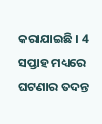କରାଯାଇଛି । 4 ସପ୍ତାହ ମଧ୍ୟରେ ଘଟଣାର ତଦନ୍ତ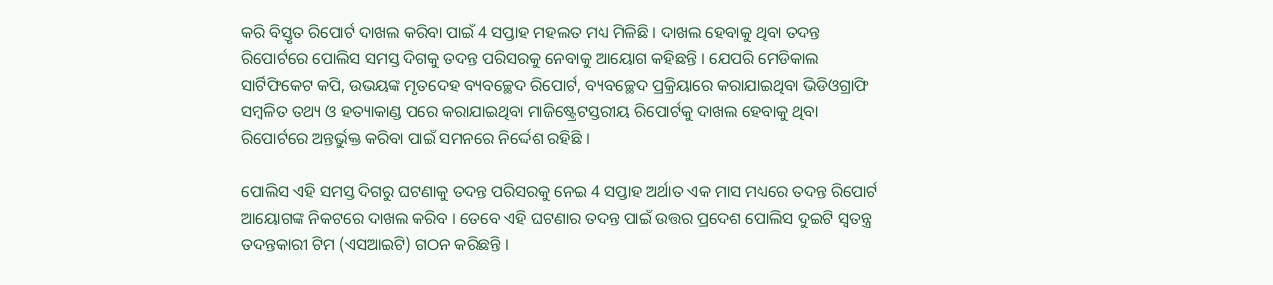କରି ବିସ୍ତୃତ ରିପୋର୍ଟ ଦାଖଲ କରିବା ପାଇଁ 4 ସପ୍ତାହ ମହଲତ ମଧ୍ୟ ମିଳିଛି । ଦାଖଲ ହେବାକୁ ଥିବା ତଦନ୍ତ ରିପୋର୍ଟରେ ପୋଲିସ ସମସ୍ତ ଦିଗକୁ ତଦନ୍ତ ପରିସରକୁ ନେବାକୁ ଆୟୋଗ କହିଛନ୍ତି । ଯେପରି ମେଡିକାଲ ସାର୍ଟିଫିକେଟ କପି, ଉଭୟଙ୍କ ମୃତଦେହ ବ୍ୟବଚ୍ଛେଦ ରିପୋର୍ଟ, ବ୍ୟବଚ୍ଛେଦ ପ୍ରକ୍ରିୟାରେ କରାଯାଇଥିବା ଭିଡିଓଗ୍ରାଫି ସମ୍ବଳିତ ତଥ୍ୟ ଓ ହତ୍ୟାକାଣ୍ଡ ପରେ କରାଯାଇଥିବା ମାଜିଷ୍ଟ୍ରେଟସ୍ତରୀୟ ରିପୋର୍ଟକୁ ଦାଖଲ ହେବାକୁ ଥିବା ରିପୋର୍ଟରେ ଅନ୍ତର୍ଭୁକ୍ତ କରିବା ପାଇଁ ସମନରେ ନିର୍ଦ୍ଦେଶ ରହିଛି ।

ପୋଲିସ ଏହି ସମସ୍ତ ଦିଗରୁ ଘଟଣାକୁ ତଦନ୍ତ ପରିସରକୁ ନେଇ 4 ସପ୍ତାହ ଅର୍ଥାତ ଏକ ମାସ ମଧ୍ୟରେ ତଦନ୍ତ ରିପୋର୍ଟ ଆୟୋଗଙ୍କ ନିକଟରେ ଦାଖଲ କରିବ । ତେବେ ଏହି ଘଟଣାର ତଦନ୍ତ ପାଇଁ ଉତ୍ତର ପ୍ରଦେଶ ପୋଲିସ ଦୁଇଟି ସ୍ବତନ୍ତ୍ର ତଦନ୍ତକାରୀ ଟିମ (ଏସଆଇଟି) ଗଠନ କରିଛନ୍ତି ।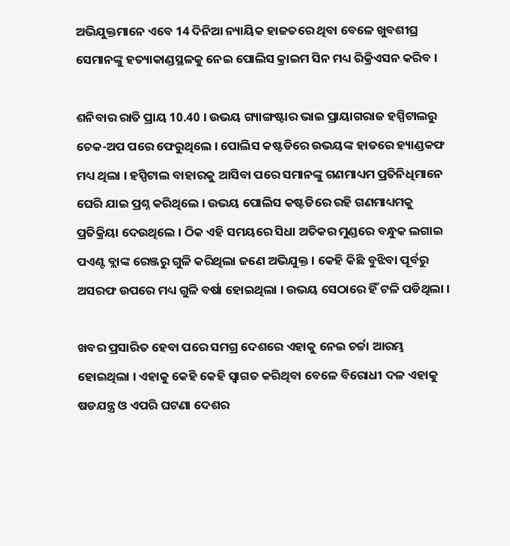ଅଭିଯୁକ୍ତମାନେ ଏବେ 14 ଦିନିଆ ନ୍ୟାୟିକ ହାଜତରେ ଥିବା ବେଳେ ଖୁବଶୀଘ୍ର ସେମାନଙ୍କୁ ହତ୍ୟାକାଣ୍ଡସ୍ଥଳକୁ ନେଇ ପୋଲିସ କ୍ରାଇମ ସିନ ମଧ୍ୟ ରିକ୍ରିଏସନ କରିବ ।

ଶନିବାର ରାତି ପ୍ରାୟ 10.40 । ଉଭୟ ଗ୍ୟାଙ୍ଗଷ୍ଟାର ଭାଇ ପ୍ରାୟାଗରାଜ ହସ୍ପିଟାଲରୁ ଚେକ-ଅପ ପରେ ଫେରୁଥିଲେ । ପୋଲିସ କଷ୍ଟଡିରେ ଉଭୟଙ୍କ ହାତରେ ହ୍ୟାଣ୍ଡକଫ ମଧ୍ୟ ଥିଲା । ହସ୍ପିଟାଲ ବାହାରକୁ ଆସିବା ପରେ ସମାନଙ୍କୁ ଗଣମାଧ୍ୟମ ପ୍ରତିନିଧିମାନେ ଘେରି ଯାଇ ପ୍ରଶ୍ନ କରିଥିଲେ । ଉଭୟ ପୋଲିସ କଷ୍ଟଡିରେ ରହି ଗଣମାଧ୍ୟମକୁ ପ୍ରତିକ୍ରିୟା ଦେଉଥିଲେ । ଠିକ ଏହି ସମୟରେ ସିଧା ଅତିକର ମୁଣ୍ଡରେ ବନ୍ଧୁକ ଲଗାଇ ପଏଣ୍ଟ ବ୍ଲାଙ୍କ ରେଞ୍ଜରୁ ଗୁଳି କରିଥିଲା ଜଣେ ଅଭିଯୁକ୍ତ । କେହି କିଛି ବୁଝିବା ପୂର୍ବରୁ ଅସରଫ ଉପରେ ମଧ୍ୟ ଗୁଳି ବର୍ଷା ହୋଇଥିଲା । ଉଭୟ ସେଠାରେ ହିଁ ଟଳି ପଡିଥିଲା ।

ଖବର ପ୍ରସାରିତ ହେବା ପରେ ସମଗ୍ର ଦେଶରେ ଏହାକୁ ନେଇ ଚର୍ଚ୍ଚା ଆରମ୍ଭ ହୋଇଥିଲା । ଏହାକୁ କେହି କେହି ସ୍ବାଗତ କରିଥିବା ବେଳେ ବିରୋଧୀ ଦଳ ଏହାକୁ ଷଡଯନ୍ତ୍ର ଓ ଏପରି ଘଟଣା ଦେଶର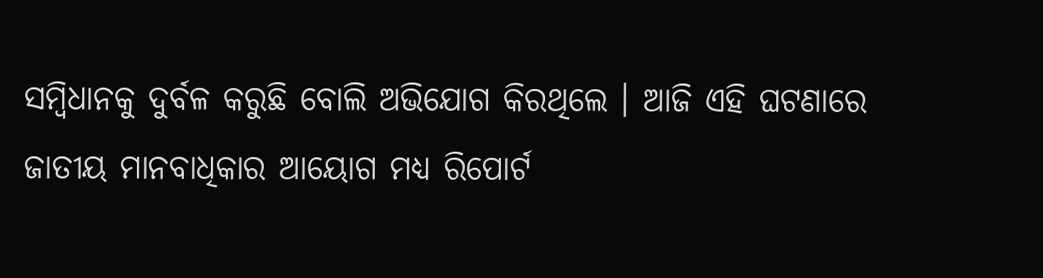ସମ୍ବିଧାନକୁ ଦୁର୍ବଳ କରୁଛି ବୋଲି ଅଭିଯୋଗ କିରଥିଲେ । ଆଜି ଏହି ଘଟଣାରେ ଜାତୀୟ ମାନବାଧିକାର ଆୟୋଗ ମଧ୍ୟ ରିପୋର୍ଟ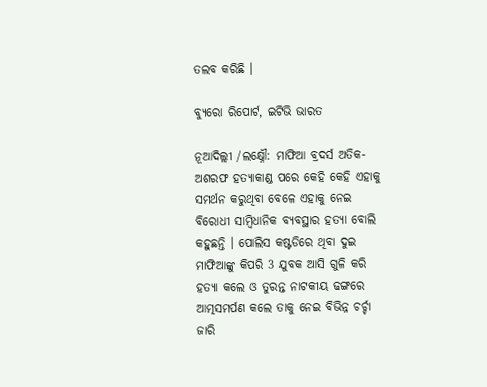ତଲବ କରିଛି ।

ବ୍ୟୁରୋ ରିପୋର୍ଟ, ଇଟିଭି ଭାରତ

ନୂଆଦିଲ୍ଲୀ /ଲକ୍ଷ୍ନୌ: ମାଫିଆ ବ୍ରଦର୍ସ ଅତିକ-ଅଶରଫ ହତ୍ୟାକାଣ୍ଡ ପରେ କେହି କେହି ଏହାକୁ ସମର୍ଥନ କରୁଥିବା ବେଳେ ଏହାକୁ ନେଇ ବିରୋଧୀ ସାମ୍ବିଧାନିକ ବ୍ୟବସ୍ଥାର ହତ୍ୟା ବୋଲି କହୁଛନ୍ତି । ପୋଲିସ କଷ୍ଟଡିରେ ଥିବା ଦୁଇ ମାଫିଆଙ୍କୁ କିପରି 3 ଯୁବକ ଆସି ଗୁଳି କରି ହତ୍ୟା କଲେ ଓ ତୁରନ୍ତ ନାଟକୀୟ ଢଙ୍ଗରେ ଆତ୍ମସମର୍ପଣ କଲେ ତାକୁ ନେଇ ବିଭିନ୍ନ ଚର୍ଚ୍ଚା ଜାରି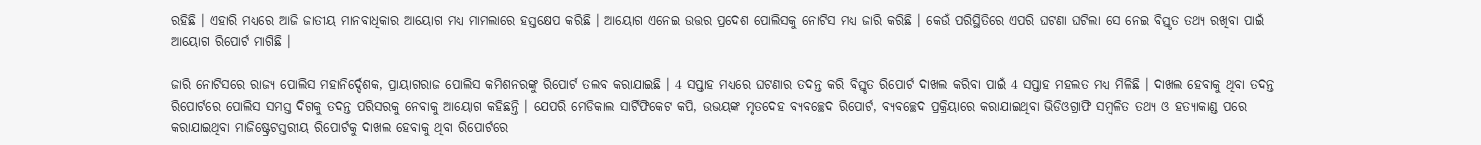ରହିଛି । ଏହାରି ମଧ୍ୟରେ ଆଜି ଜାତୀୟ ମାନବାଧିକାର ଆୟୋଗ ମଧ୍ୟ ମାମଲାରେ ହସ୍ତକ୍ଷେପ କରିଛି । ଆୟୋଗ ଏନେଇ ଉତ୍ତର ପ୍ରଦେଶ ପୋଲିସକୁ ନୋଟିସ ମଧ୍ୟ ଜାରି କରିଛି । କେଉଁ ପରିସ୍ଥିତିରେ ଏପରି ଘଟଣା ଘଟିଲା ସେ ନେଇ ବିସ୍ତୃତ ତଥ୍ୟ ରଖିବା ପାଇଁ ଆୟୋଗ ରିପୋର୍ଟ ମାଗିଛି ।

ଜାରି ନୋଟିସରେ ରାଜ୍ୟ ପୋଲିସ ମହାନିର୍ଦ୍ଦେଶକ, ପ୍ରାୟାଗରାଜ ପୋଲିସ କମିଶନରଙ୍କୁ ରିପୋର୍ଟ ତଲବ କରାଯାଇଛି । 4 ସପ୍ତାହ ମଧ୍ୟରେ ଘଟଣାର ତଦନ୍ତ କରି ବିସ୍ତୃତ ରିପୋର୍ଟ ଦାଖଲ କରିବା ପାଇଁ 4 ସପ୍ତାହ ମହଲତ ମଧ୍ୟ ମିଳିଛି । ଦାଖଲ ହେବାକୁ ଥିବା ତଦନ୍ତ ରିପୋର୍ଟରେ ପୋଲିସ ସମସ୍ତ ଦିଗକୁ ତଦନ୍ତ ପରିସରକୁ ନେବାକୁ ଆୟୋଗ କହିଛନ୍ତି । ଯେପରି ମେଡିକାଲ ସାର୍ଟିଫିକେଟ କପି, ଉଭୟଙ୍କ ମୃତଦେହ ବ୍ୟବଚ୍ଛେଦ ରିପୋର୍ଟ, ବ୍ୟବଚ୍ଛେଦ ପ୍ରକ୍ରିୟାରେ କରାଯାଇଥିବା ଭିଡିଓଗ୍ରାଫି ସମ୍ବଳିତ ତଥ୍ୟ ଓ ହତ୍ୟାକାଣ୍ଡ ପରେ କରାଯାଇଥିବା ମାଜିଷ୍ଟ୍ରେଟସ୍ତରୀୟ ରିପୋର୍ଟକୁ ଦାଖଲ ହେବାକୁ ଥିବା ରିପୋର୍ଟରେ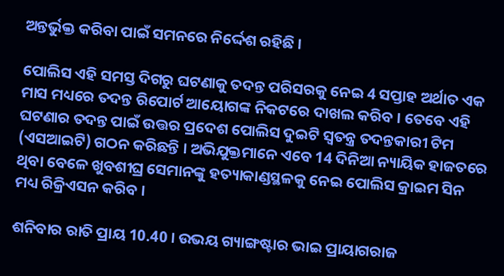ଅନ୍ତର୍ଭୁକ୍ତ କରିବା ପାଇଁ ସମନରେ ନିର୍ଦ୍ଦେଶ ରହିଛି ।

ପୋଲିସ ଏହି ସମସ୍ତ ଦିଗରୁ ଘଟଣାକୁ ତଦନ୍ତ ପରିସରକୁ ନେଇ 4 ସପ୍ତାହ ଅର୍ଥାତ ଏକ ମାସ ମଧ୍ୟରେ ତଦନ୍ତ ରିପୋର୍ଟ ଆୟୋଗଙ୍କ ନିକଟରେ ଦାଖଲ କରିବ । ତେବେ ଏହି ଘଟଣାର ତଦନ୍ତ ପାଇଁ ଉତ୍ତର ପ୍ରଦେଶ ପୋଲିସ ଦୁଇଟି ସ୍ବତନ୍ତ୍ର ତଦନ୍ତକାରୀ ଟିମ (ଏସଆଇଟି) ଗଠନ କରିଛନ୍ତି । ଅଭିଯୁକ୍ତମାନେ ଏବେ 14 ଦିନିଆ ନ୍ୟାୟିକ ହାଜତରେ ଥିବା ବେଳେ ଖୁବଶୀଘ୍ର ସେମାନଙ୍କୁ ହତ୍ୟାକାଣ୍ଡସ୍ଥଳକୁ ନେଇ ପୋଲିସ କ୍ରାଇମ ସିନ ମଧ୍ୟ ରିକ୍ରିଏସନ କରିବ ।

ଶନିବାର ରାତି ପ୍ରାୟ 10.40 । ଉଭୟ ଗ୍ୟାଙ୍ଗଷ୍ଟାର ଭାଇ ପ୍ରାୟାଗରାଜ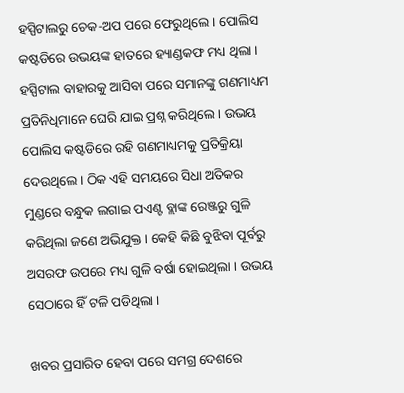ହସ୍ପିଟାଲରୁ ଚେକ-ଅପ ପରେ ଫେରୁଥିଲେ । ପୋଲିସ କଷ୍ଟଡିରେ ଉଭୟଙ୍କ ହାତରେ ହ୍ୟାଣ୍ଡକଫ ମଧ୍ୟ ଥିଲା । ହସ୍ପିଟାଲ ବାହାରକୁ ଆସିବା ପରେ ସମାନଙ୍କୁ ଗଣମାଧ୍ୟମ ପ୍ରତିନିଧିମାନେ ଘେରି ଯାଇ ପ୍ରଶ୍ନ କରିଥିଲେ । ଉଭୟ ପୋଲିସ କଷ୍ଟଡିରେ ରହି ଗଣମାଧ୍ୟମକୁ ପ୍ରତିକ୍ରିୟା ଦେଉଥିଲେ । ଠିକ ଏହି ସମୟରେ ସିଧା ଅତିକର ମୁଣ୍ଡରେ ବନ୍ଧୁକ ଲଗାଇ ପଏଣ୍ଟ ବ୍ଲାଙ୍କ ରେଞ୍ଜରୁ ଗୁଳି କରିଥିଲା ଜଣେ ଅଭିଯୁକ୍ତ । କେହି କିଛି ବୁଝିବା ପୂର୍ବରୁ ଅସରଫ ଉପରେ ମଧ୍ୟ ଗୁଳି ବର୍ଷା ହୋଇଥିଲା । ଉଭୟ ସେଠାରେ ହିଁ ଟଳି ପଡିଥିଲା ।

ଖବର ପ୍ରସାରିତ ହେବା ପରେ ସମଗ୍ର ଦେଶରେ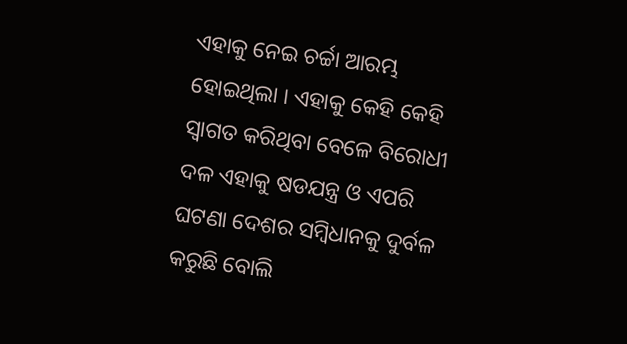ଏହାକୁ ନେଇ ଚର୍ଚ୍ଚା ଆରମ୍ଭ ହୋଇଥିଲା । ଏହାକୁ କେହି କେହି ସ୍ବାଗତ କରିଥିବା ବେଳେ ବିରୋଧୀ ଦଳ ଏହାକୁ ଷଡଯନ୍ତ୍ର ଓ ଏପରି ଘଟଣା ଦେଶର ସମ୍ବିଧାନକୁ ଦୁର୍ବଳ କରୁଛି ବୋଲି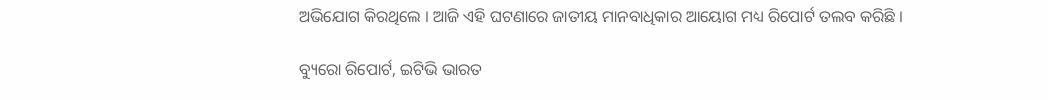ଅଭିଯୋଗ କିରଥିଲେ । ଆଜି ଏହି ଘଟଣାରେ ଜାତୀୟ ମାନବାଧିକାର ଆୟୋଗ ମଧ୍ୟ ରିପୋର୍ଟ ତଲବ କରିଛି ।

ବ୍ୟୁରୋ ରିପୋର୍ଟ, ଇଟିଭି ଭାରତ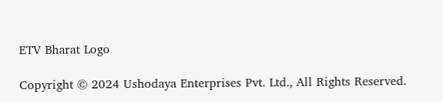ETV Bharat Logo

Copyright © 2024 Ushodaya Enterprises Pvt. Ltd., All Rights Reserved.